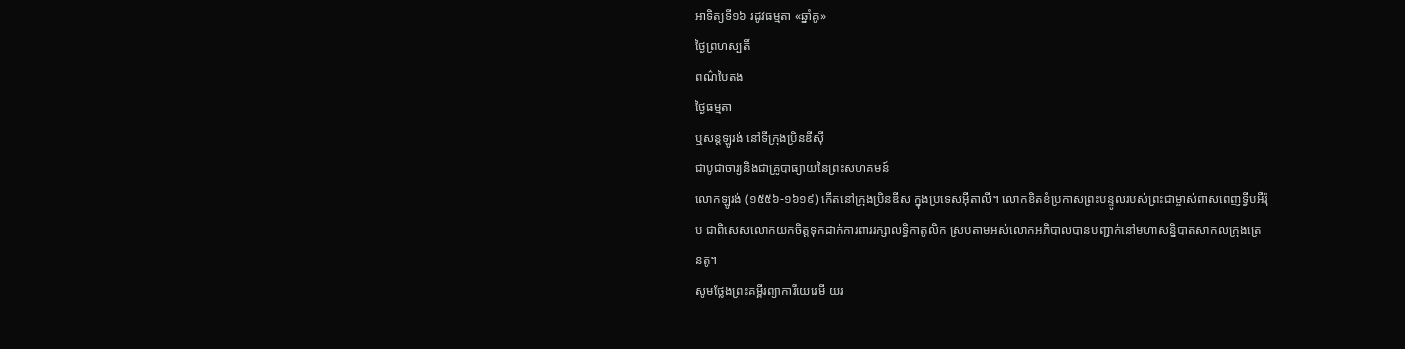អាទិត្យទី១៦ រដូវធម្មតា «ឆ្នាំគូ»
ថ្ងៃព្រហស្បតិ៍
ពណ៌បៃតង
ថ្ងៃធម្មតា
ឬសន្តឡូរង់ នៅទីក្រុងប្រិនឌីស៊ី
ជាបូជាចារ្យនិងជាគ្រូបាធ្យាយនៃព្រះសហគមន៍
លោកឡូរង់ (១៥៥៦-១៦១៩) កើតនៅក្រុងប្រិនឌីស ក្នុងប្រទេសអ៊ីតាលី។ លោកខិតខំប្រកាសព្រះបន្ទូលរបស់ព្រះជាម្ចាស់ពាសពេញទ្វីបអឺរ៉ុប ជាពិសេសលោកយកចិត្តទុកដាក់ការពាររក្សាលទ្ធិកាតូលិក ស្របតាមអស់លោកអភិបាលបានបញ្ជាក់នៅមហាសន្និបាតសាកលក្រុងត្រេនតូ។
សូមថ្លែងព្រះគម្ពីរព្យាការីយេរេមី យរ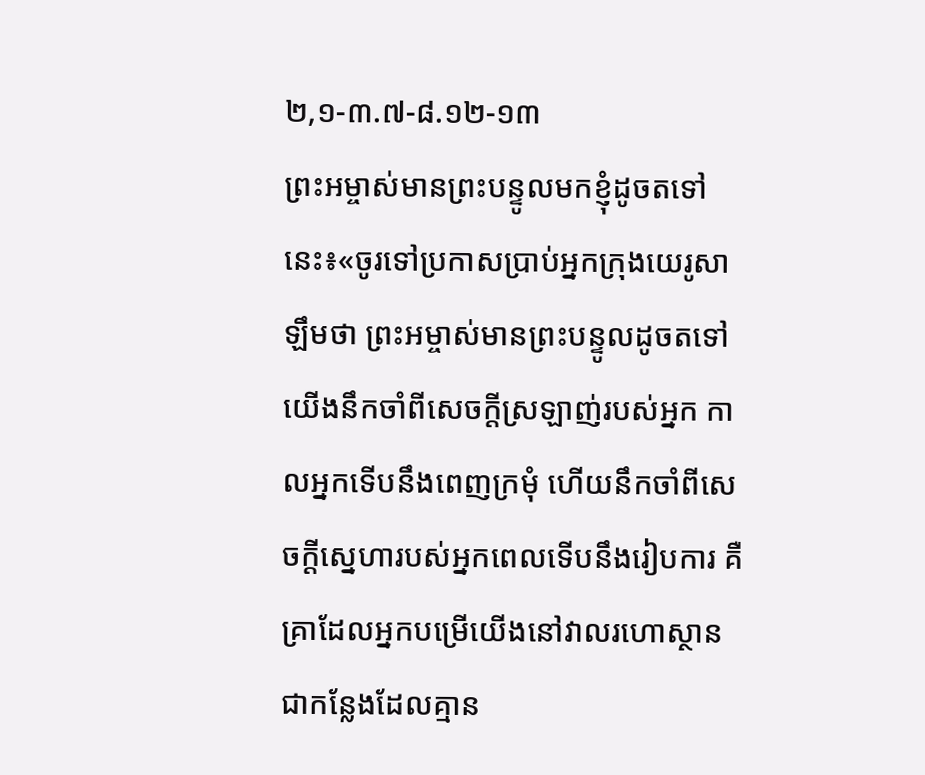២,១-៣.៧-៨.១២-១៣
ព្រះអម្ចាស់មានព្រះបន្ទូលមកខ្ញុំដូចតទៅនេះ៖«ចូរទៅប្រកាសប្រាប់អ្នកក្រុងយេរូសាឡឹមថា ព្រះអម្ចាស់មានព្រះបន្ទូលដូចតទៅ យើងនឹកចាំពីសេចក្តីស្រឡាញ់របស់អ្នក កាលអ្នកទើបនឹងពេញក្រមុំ ហើយនឹកចាំពីសេចក្តីស្នេហារបស់អ្នកពេលទើបនឹងរៀបការ គឺគ្រាដែលអ្នកបម្រើយើងនៅវាលរហោស្ថាន ជាកន្លែងដែលគ្មាន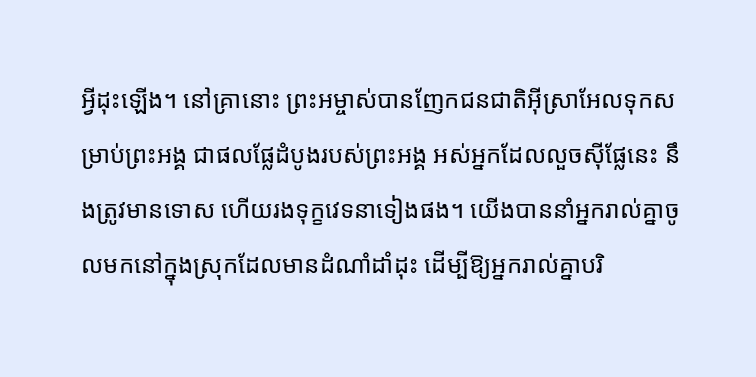អ្វីដុះឡើង។ នៅគ្រានោះ ព្រះអម្ចាស់បានញែកជនជាតិអ៊ីស្រាអែលទុកសម្រាប់ព្រះអង្គ ជាផលផ្លែដំបូងរបស់ព្រះអង្គ អស់អ្នកដែលលួចស៊ីផ្លែនេះ នឹងត្រូវមានទោស ហើយរងទុក្ខវេទនាទៀងផង។ យើងបាននាំអ្នករាល់គ្នាចូលមកនៅក្នុងស្រុកដែលមានដំណាំដាំដុះ ដើម្បីឱ្យអ្នករាល់គ្នាបរិ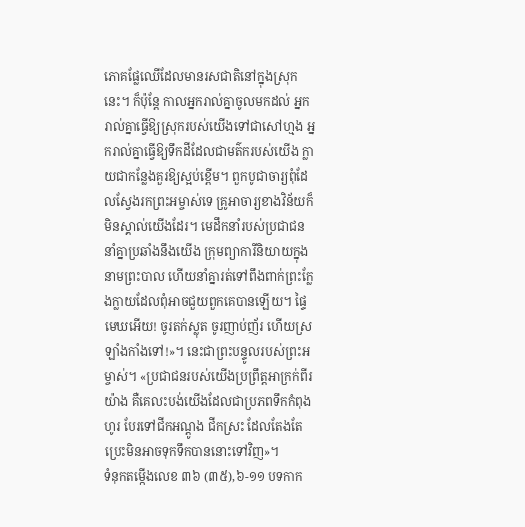ភោគផ្លែឈើដែលមានរសជាតិនៅក្នុងស្រុកនេះ។ ក៏ប៉ុន្តែ កាលអ្នករាល់គ្នាចូលមកដល់ អ្នករាល់គ្នាធ្វើឱ្យស្រុករបស់យើងទៅជាសៅហ្មង អ្នករាល់គ្នាធ្វើឱ្យទឹកដីដែលជាមត៌ករបស់យើង ក្លាយជាកន្លែងគួរឱ្យស្អប់ខ្ពើម។ ពួកបូជាចារ្យពុំដែលស្វែងរកព្រះអម្ចាស់ទេ គ្រូអាចារ្យខាងវិន័យក៏មិនស្គាល់យើងដែរ។ មេដឹកនាំរបស់ប្រជាជននាំគ្នាប្រឆាំងនឹងយើង ក្រុមព្យាការីនិយាយក្នុងនាមព្រះបាល ហើយនាំគ្នារត់ទៅពឹងពាក់ព្រះក្លែងក្លាយដែលពុំអាចជួយពួកគេបានឡើយ។ ផ្ទៃមេឃអើយ! ចូរតក់ស្លុត ចូរញាប់ញ័រ ហើយស្រឡាំងកាំងទៅ!»។ នេះជាព្រះបន្ទូលរបស់ព្រះអម្ចាស់។ «ប្រជាជនរបស់យើងប្រព្រឹត្តអាក្រក់ពីរយ៉ាង គឺគេលះបង់យើងដែលជាប្រភពទឹកកំពុងហូរ បែរទៅជីកអណ្តូង ជីកស្រះ ដែលតែងតែប្រេះមិនអាចទុកទឹកបាននោះទៅវិញ»។
ទំនុកតម្កើងលេខ ៣៦ (៣៥),៦-១១ បទកាក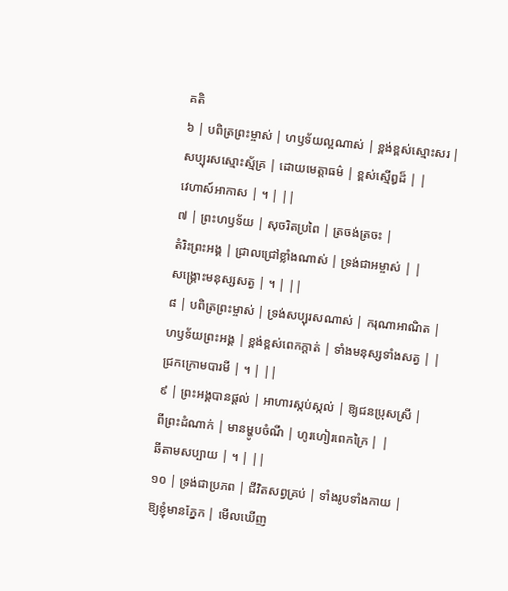គតិ
៦ | បពិត្រព្រះម្ចាស់ | ហឫទ័យល្អណាស់ | ខ្ពង់ខ្ពស់ស្មោះសរ |
សប្បុរសស្មោះស្ម័គ្រ | ដោយមេត្តាធម៌ | ខ្ពស់ស្មើឰដ៏ | |
វេហាស៍អាកាស | ។ | ||
៧ | ព្រះហឫទ័យ | សុចរិតប្រពៃ | ត្រចង់ត្រចះ |
តំរិះព្រះអង្គ | ជ្រាលជ្រៅខ្លាំងណាស់ | ទ្រង់ជាអម្ចាស់ | |
សង្គ្រោះមនុស្សសត្វ | ។ | ||
៨ | បពិត្រព្រះម្ចាស់ | ទ្រង់សប្បុរសណាស់ | ករុណាអាណិត |
ហឫទ័យព្រះអង្គ | ខ្ពង់ខ្ពស់ពេកក្តាត់ | ទាំងមនុស្សទាំងសត្វ | |
ជ្រកក្រោមបារមី | ។ | ||
៩ | ព្រះអង្គបានផ្តល់ | អាហារស្កប់ស្កល់ | ឱ្យជនប្រុសស្រី |
ពីព្រះដំណាក់ | មានម្ហូបចំណី | ហូរហៀរពេកក្រៃ | |
ឆីតាមសប្បាយ | ។ | ||
១០ | ទ្រង់ជាប្រភព | ជីវិតសព្វគ្រប់ | ទាំងរូបទាំងកាយ |
ឱ្យខ្ញុំមានភ្នែក | មើលឃើញ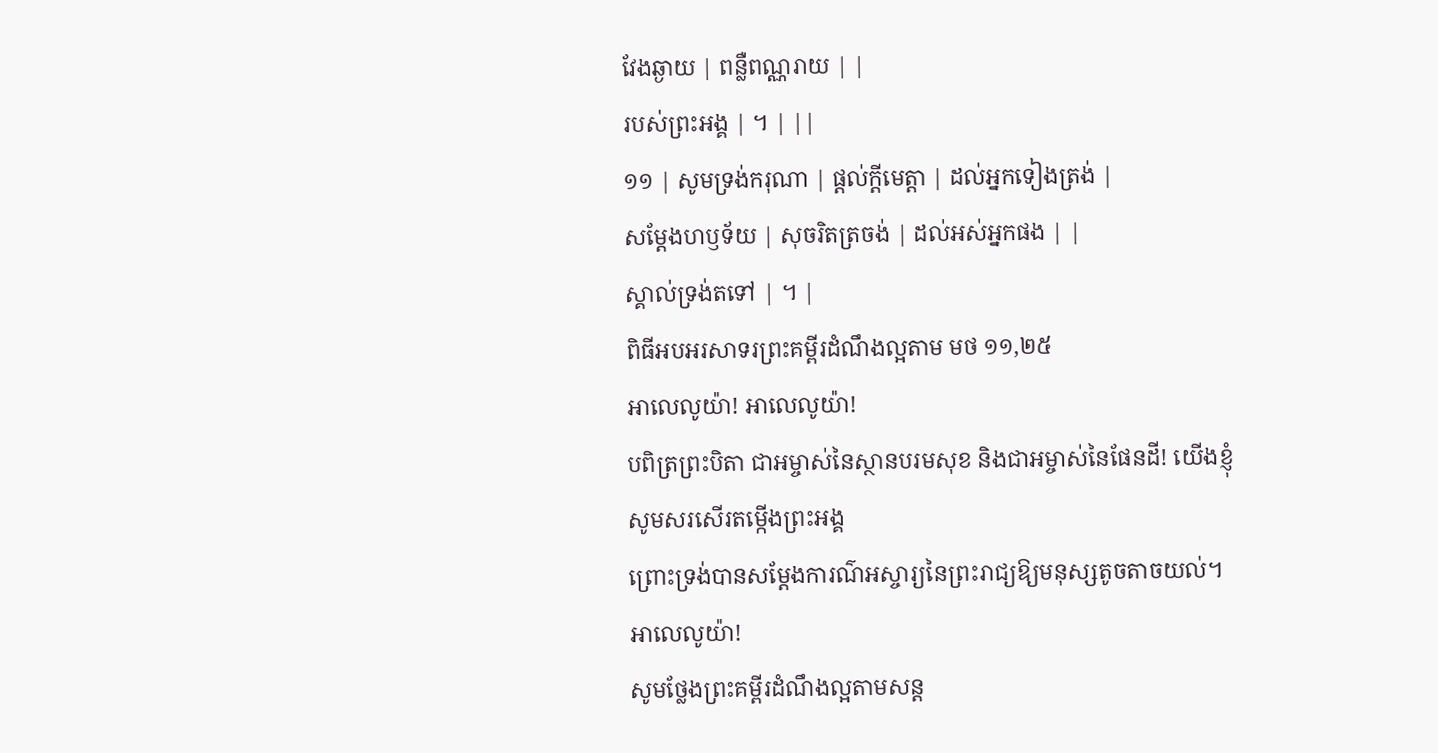វែងឆ្ងាយ | ពន្លឺពណ្ណរាយ | |
របស់ព្រះអង្គ | ។ | ||
១១ | សូមទ្រង់ករុណា | ផ្តល់ក្តីមេត្តា | ដល់អ្នកទៀងត្រង់ |
សម្តែងហឫទ័យ | សុចរិតត្រចង់ | ដល់អស់អ្នកផង | |
ស្គាល់ទ្រង់តទៅ | ។ |
ពិធីអបអរសាទរព្រះគម្ពីរដំណឹងល្អតាម មថ ១១,២៥
អាលេលូយ៉ា! អាលេលូយ៉ា!
បពិត្រព្រះបិតា ជាអម្ចាស់នៃស្ថានបរមសុខ និងជាអម្ចាស់នៃផែនដី! យើងខ្ញុំសូមសរសើរតម្កើងព្រះអង្គ
ព្រោះទ្រង់បានសម្តែងការណ៌អស្ចារ្យនៃព្រះរាជ្យឱ្យមនុស្សតូចតាចយល់។ អាលេលូយ៉ា!
សូមថ្លែងព្រះគម្ពីរដំណឹងល្អតាមសន្ត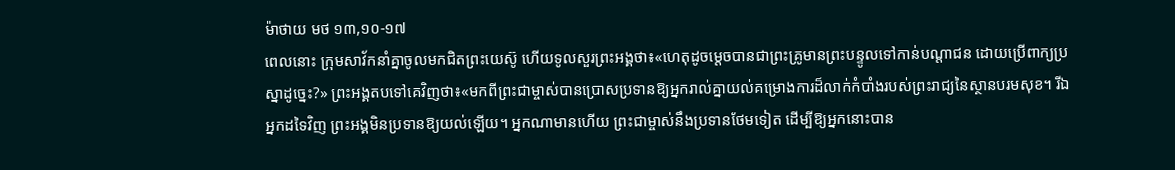ម៉ាថាយ មថ ១៣,១០-១៧
ពេលនោះ ក្រុមសាវ័កនាំគ្នាចូលមកជិតព្រះយេស៊ូ ហើយទូលសួរព្រះអង្គថា៖«ហេតុដូចម្តេចបានជាព្រះគ្រូមានព្រះបន្ទូលទៅកាន់បណ្តាជន ដោយប្រើពាក្យប្រស្នាដូច្នេះ?» ព្រះអង្គតបទៅគេវិញថា៖«មកពីព្រះជាម្ចាស់បានប្រោសប្រទានឱ្យអ្នករាល់គ្នាយល់គម្រោងការដ៏លាក់កំបាំងរបស់ព្រះរាជ្យនៃស្ថានបរមសុខ។ រីឯអ្នកដទៃវិញ ព្រះអង្គមិនប្រទានឱ្យយល់ឡើយ។ អ្នកណាមានហើយ ព្រះជាម្ចាស់នឹងប្រទានថែមទៀត ដើម្បីឱ្យអ្នកនោះបាន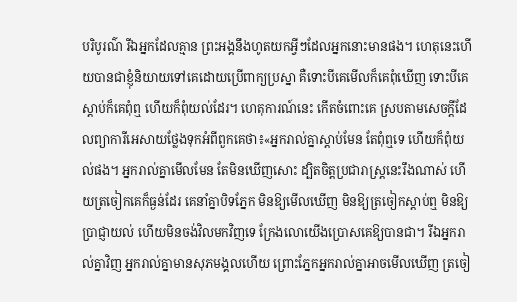បរិបូរណ៌ រីឯអ្នកដែលគ្មាន ព្រះអង្គនឹងហូតយកអ្វីៗដែលអ្នកនោះមានផង។ ហេតុនេះហើយបានជាខ្ញុំនិយាយទៅគេដោយប្រើពាក្យប្រស្នា គឺទោះបីគេមើលក៏គេពុំឃើញ ទោះបីគេស្តាប់ក៏គេពុំឮ ហើយក៏ពុំយល់ដែរ។ ហេតុការណ៍នេះ កើតចំពោះគេ ស្របតាមសេចក្តីដែលព្យាការីអេសាយថ្លែងទុកអំពីពួកគេថា៖«អ្នករាល់គ្នាស្តាប់មែន តែពុំឮទេ ហើយក៏ពុំយល់ផង។ អ្នករាល់គ្នាមើលមែន តែមិនឃើញសោះ ដ្បិតចិត្តប្រជារាស្ត្រនេះរឹងណាស់ ហើយត្រចៀកគេក៏ធ្ងន់ដែរ គេនាំគ្នាបិទភ្នែក មិនឱ្យមើលឃើញ មិនឱ្យត្រចៀកស្តាប់ឮ មិនឱ្យប្រាជ្ញាយល់ ហើយមិនចង់វិលមកវិញទេ ក្រែងលោយើងប្រោសគេឱ្យបានជា។ រីឯអ្នករាល់គ្នាវិញ អ្នករាល់គ្នាមានសុភមង្គលហើយ ព្រោះភ្នែកអ្នករាល់គ្នាអាចមើលឃើញ ត្រចៀ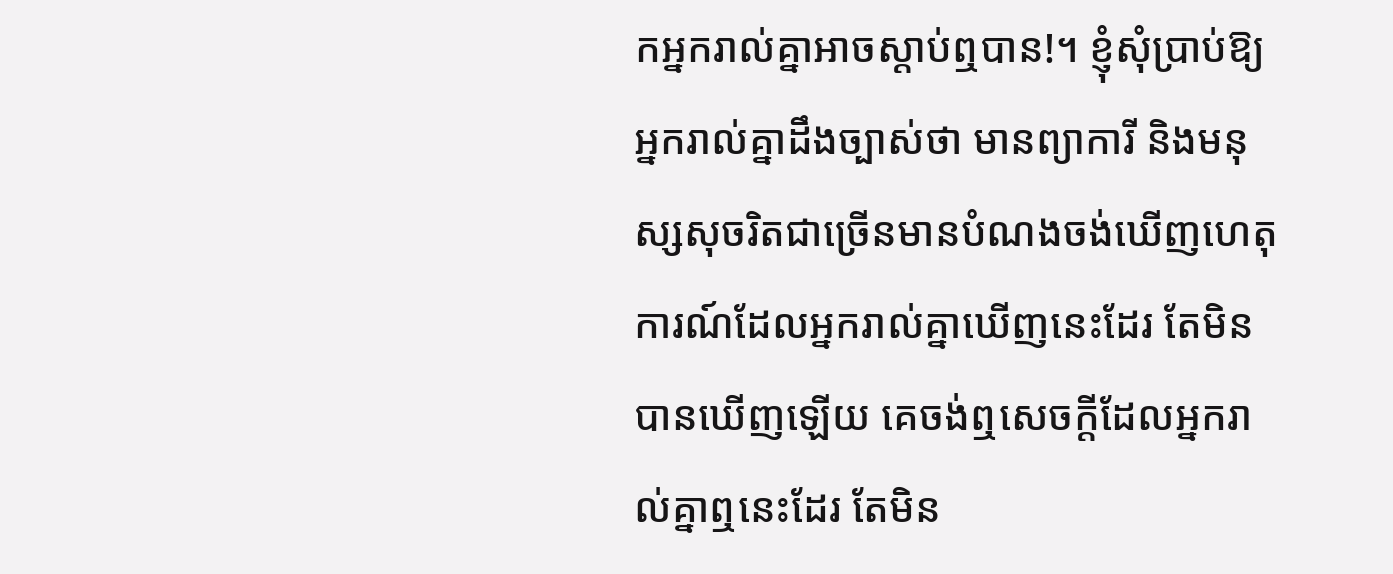កអ្នករាល់គ្នាអាចស្តាប់ឮបាន!។ ខ្ញុំសុំប្រាប់ឱ្យអ្នករាល់គ្នាដឹងច្បាស់ថា មានព្យាការី និងមនុស្សសុចរិតជាច្រើនមានបំណងចង់ឃើញហេតុការណ៍ដែលអ្នករាល់គ្នាឃើញនេះដែរ តែមិនបានឃើញឡើយ គេចង់ឮសេចក្តីដែលអ្នករាល់គ្នាឮនេះដែរ តែមិន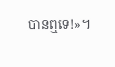បានឮទេ!»។